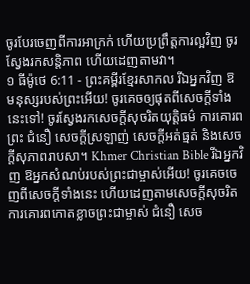ចូរបែរចេញពីការអាក្រក់ ហើយប្រព្រឹត្តការល្អវិញ ចូរស្វែងរកសន្តិភាព ហើយដេញតាមវា។
១ ធីម៉ូថេ 6:11 - ព្រះគម្ពីរខ្មែរសាកល រីឯអ្នកវិញ ឱ មនុស្សរបស់ព្រះអើយ! ចូរគេចឲ្យផុតពីសេចក្ដីទាំងនេះទៅ! ចូរស្វែងរកសេចក្ដីសុចរិតយុត្តិធម៌ ការគោរពព្រះ ជំនឿ សេចក្ដីស្រឡាញ់ សេចក្ដីអត់ធ្មត់ និងសេចក្ដីសុភាពរាបសា។ Khmer Christian Bible រីឯអ្នកវិញ ឱអ្នកសំណប់របស់ព្រះជាម្ចាស់អើយ! ចូរគេចចេញពីសេចក្ដីទាំងនេះ ហើយដេញតាមសេចក្ដីសុចរិត ការគោរពកោតខ្លាចព្រះជាម្ចាស់ ជំនឿ សេច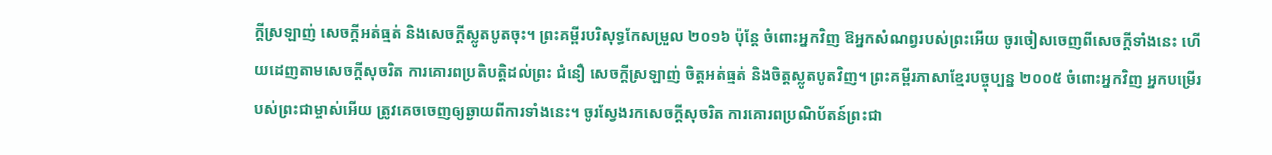ក្ដីស្រឡាញ់ សេចក្ដីអត់ធ្មត់ និងសេចក្ដីស្លូតបូតចុះ។ ព្រះគម្ពីរបរិសុទ្ធកែសម្រួល ២០១៦ ប៉ុន្តែ ចំពោះអ្នកវិញ ឱអ្នកសំណព្វរបស់ព្រះអើយ ចូរចៀសចេញពីសេចក្ដីទាំងនេះ ហើយដេញតាមសេចក្ដីសុចរិត ការគោរពប្រតិបត្តិដល់ព្រះ ជំនឿ សេចក្ដីស្រឡាញ់ ចិត្តអត់ធ្មត់ និងចិត្តស្លូតបូតវិញ។ ព្រះគម្ពីរភាសាខ្មែរបច្ចុប្បន្ន ២០០៥ ចំពោះអ្នកវិញ អ្នកបម្រើរបស់ព្រះជាម្ចាស់អើយ ត្រូវគេចចេញឲ្យឆ្ងាយពីការទាំងនេះ។ ចូរស្វែងរកសេចក្ដីសុចរិត ការគោរពប្រណិប័តន៍ព្រះជា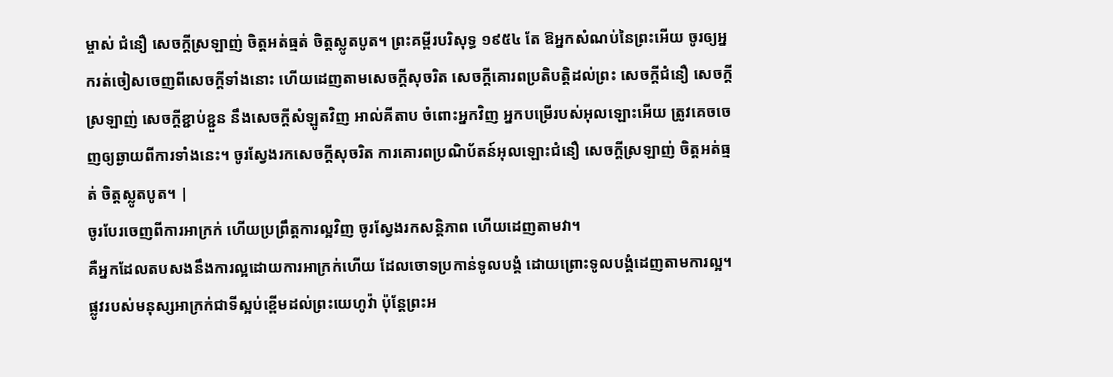ម្ចាស់ ជំនឿ សេចក្ដីស្រឡាញ់ ចិត្តអត់ធ្មត់ ចិត្តស្លូតបូត។ ព្រះគម្ពីរបរិសុទ្ធ ១៩៥៤ តែ ឱអ្នកសំណប់នៃព្រះអើយ ចូរឲ្យអ្នករត់ចៀសចេញពីសេចក្ដីទាំងនោះ ហើយដេញតាមសេចក្ដីសុចរិត សេចក្ដីគោរពប្រតិបត្តិដល់ព្រះ សេចក្ដីជំនឿ សេចក្ដីស្រឡាញ់ សេចក្ដីខ្ជាប់ខ្ជួន នឹងសេចក្ដីសំឡូតវិញ អាល់គីតាប ចំពោះអ្នកវិញ អ្នកបម្រើរបស់អុលឡោះអើយ ត្រូវគេចចេញឲ្យឆ្ងាយពីការទាំងនេះ។ ចូរស្វែងរកសេចក្ដីសុចរិត ការគោរពប្រណិប័តន៍អុលឡោះជំនឿ សេចក្ដីស្រឡាញ់ ចិត្ដអត់ធ្មត់ ចិត្ដស្លូតបូត។ |
ចូរបែរចេញពីការអាក្រក់ ហើយប្រព្រឹត្តការល្អវិញ ចូរស្វែងរកសន្តិភាព ហើយដេញតាមវា។
គឺអ្នកដែលតបសងនឹងការល្អដោយការអាក្រក់ហើយ ដែលចោទប្រកាន់ទូលបង្គំ ដោយព្រោះទូលបង្គំដេញតាមការល្អ។
ផ្លូវរបស់មនុស្សអាក្រក់ជាទីស្អប់ខ្ពើមដល់ព្រះយេហូវ៉ា ប៉ុន្តែព្រះអ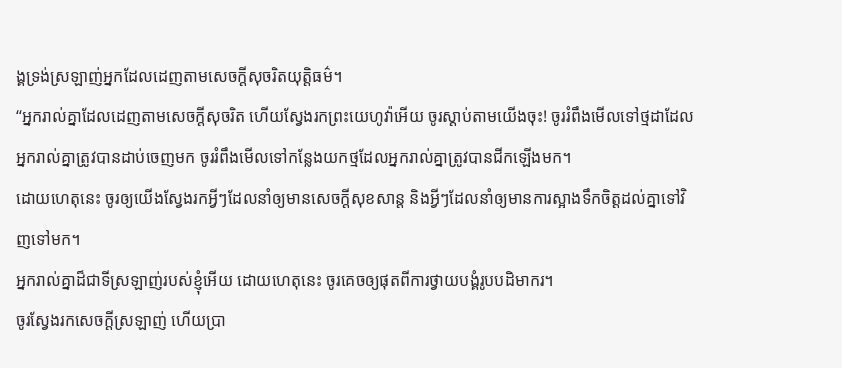ង្គទ្រង់ស្រឡាញ់អ្នកដែលដេញតាមសេចក្ដីសុចរិតយុត្តិធម៌។
“អ្នករាល់គ្នាដែលដេញតាមសេចក្ដីសុចរិត ហើយស្វែងរកព្រះយេហូវ៉ាអើយ ចូរស្ដាប់តាមយើងចុះ! ចូររំពឹងមើលទៅថ្មដាដែលអ្នករាល់គ្នាត្រូវបានដាប់ចេញមក ចូររំពឹងមើលទៅកន្លែងយកថ្មដែលអ្នករាល់គ្នាត្រូវបានជីកឡើងមក។
ដោយហេតុនេះ ចូរឲ្យយើងស្វែងរកអ្វីៗដែលនាំឲ្យមានសេចក្ដីសុខសាន្ត និងអ្វីៗដែលនាំឲ្យមានការស្អាងទឹកចិត្តដល់គ្នាទៅវិញទៅមក។
អ្នករាល់គ្នាដ៏ជាទីស្រឡាញ់របស់ខ្ញុំអើយ ដោយហេតុនេះ ចូរគេចឲ្យផុតពីការថ្វាយបង្គំរូបបដិមាករ។
ចូរស្វែងរកសេចក្ដីស្រឡាញ់ ហើយប្រា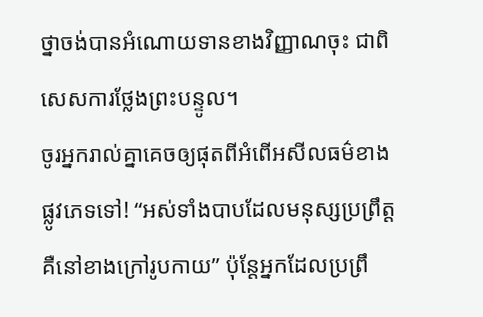ថ្នាចង់បានអំណោយទានខាងវិញ្ញាណចុះ ជាពិសេសការថ្លែងព្រះបន្ទូល។
ចូរអ្នករាល់គ្នាគេចឲ្យផុតពីអំពើអសីលធម៌ខាងផ្លូវភេទទៅ! “អស់ទាំងបាបដែលមនុស្សប្រព្រឹត្ត គឺនៅខាងក្រៅរូបកាយ” ប៉ុន្តែអ្នកដែលប្រព្រឹ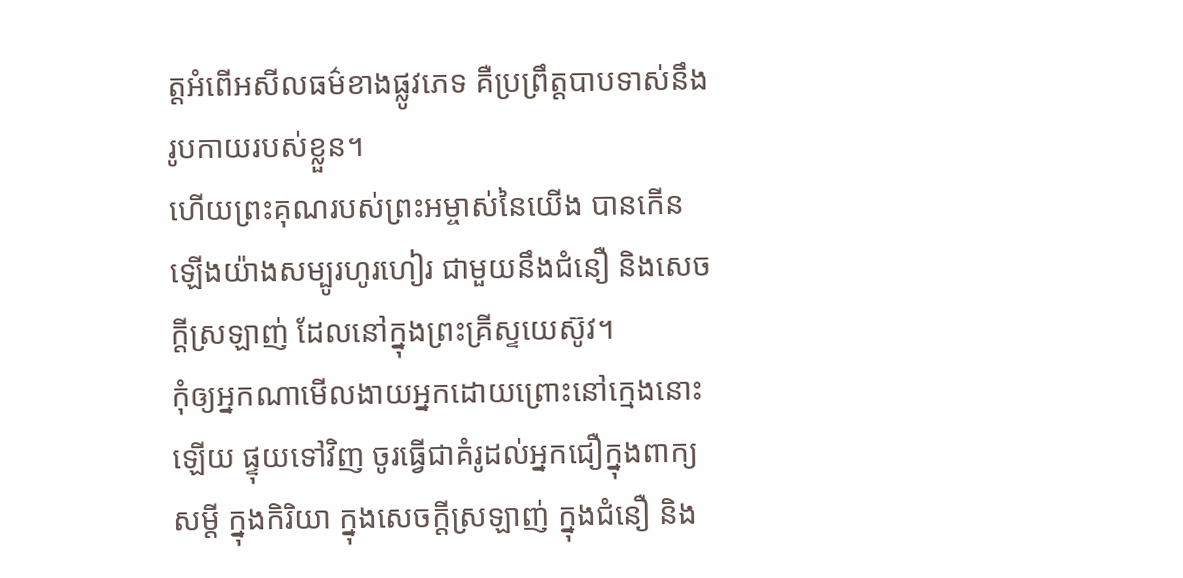ត្តអំពើអសីលធម៌ខាងផ្លូវភេទ គឺប្រព្រឹត្តបាបទាស់នឹងរូបកាយរបស់ខ្លួន។
ហើយព្រះគុណរបស់ព្រះអម្ចាស់នៃយើង បានកើនឡើងយ៉ាងសម្បូរហូរហៀរ ជាមួយនឹងជំនឿ និងសេចក្ដីស្រឡាញ់ ដែលនៅក្នុងព្រះគ្រីស្ទយេស៊ូវ។
កុំឲ្យអ្នកណាមើលងាយអ្នកដោយព្រោះនៅក្មេងនោះឡើយ ផ្ទុយទៅវិញ ចូរធ្វើជាគំរូដល់អ្នកជឿក្នុងពាក្យសម្ដី ក្នុងកិរិយា ក្នុងសេចក្ដីស្រឡាញ់ ក្នុងជំនឿ និង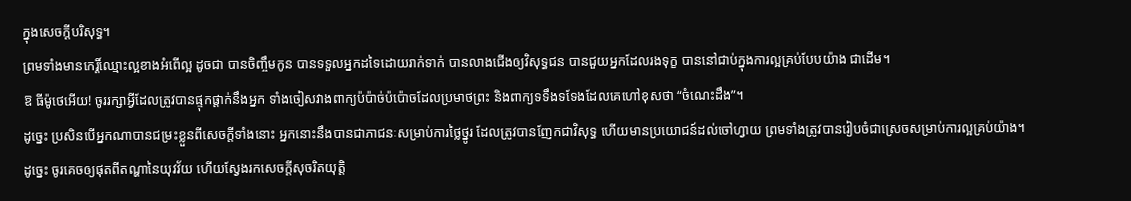ក្នុងសេចក្ដីបរិសុទ្ធ។
ព្រមទាំងមានកេរ្តិ៍ឈ្មោះល្អខាងអំពើល្អ ដូចជា បានចិញ្ចឹមកូន បានទទួលអ្នកដទៃដោយរាក់ទាក់ បានលាងជើងឲ្យវិសុទ្ធជន បានជួយអ្នកដែលរងទុក្ខ បាននៅជាប់ក្នុងការល្អគ្រប់បែបយ៉ាង ជាដើម។
ឱ ធីម៉ូថេអើយ! ចូររក្សាអ្វីដែលត្រូវបានផ្ទុកផ្ដាក់នឹងអ្នក ទាំងចៀសវាងពាក្យប៉ប៉ាច់ប៉ប៉ោចដែលប្រមាថព្រះ និងពាក្យទទឹងទទែងដែលគេហៅខុសថា “ចំណេះដឹង”។
ដូច្នេះ ប្រសិនបើអ្នកណាបានជម្រះខ្លួនពីសេចក្ដីទាំងនោះ អ្នកនោះនឹងបានជាភាជនៈសម្រាប់ការថ្លៃថ្នូរ ដែលត្រូវបានញែកជាវិសុទ្ធ ហើយមានប្រយោជន៍ដល់ចៅហ្វាយ ព្រមទាំងត្រូវបានរៀបចំជាស្រេចសម្រាប់ការល្អគ្រប់យ៉ាង។
ដូច្នេះ ចូរគេចឲ្យផុតពីតណ្ហានៃយុវវ័យ ហើយស្វែងរកសេចក្ដីសុចរិតយុត្តិ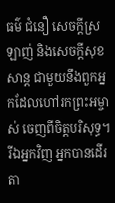ធម៌ ជំនឿ សេចក្ដីស្រឡាញ់ និងសេចក្ដីសុខសាន្ត ជាមួយនឹងពួកអ្នកដែលហៅរកព្រះអម្ចាស់ ចេញពីចិត្តបរិសុទ្ធ។
រីឯអ្នកវិញ អ្នកបានដើរតា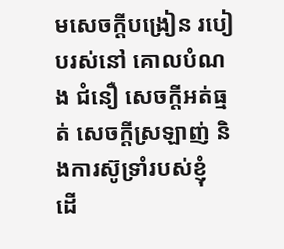មសេចក្ដីបង្រៀន របៀបរស់នៅ គោលបំណង ជំនឿ សេចក្ដីអត់ធ្មត់ សេចក្ដីស្រឡាញ់ និងការស៊ូទ្រាំរបស់ខ្ញុំ
ដើ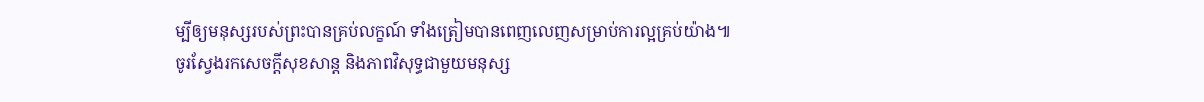ម្បីឲ្យមនុស្សរបស់ព្រះបានគ្រប់លក្ខណ៍ ទាំងត្រៀមបានពេញលេញសម្រាប់ការល្អគ្រប់យ៉ាង៕
ចូរស្វែងរកសេចក្ដីសុខសាន្ត និងភាពវិសុទ្ធជាមួយមនុស្ស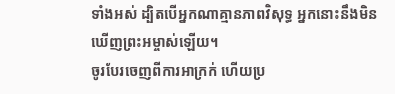ទាំងអស់ ដ្បិតបើអ្នកណាគ្មានភាពវិសុទ្ធ អ្នកនោះនឹងមិនឃើញព្រះអម្ចាស់ឡើយ។
ចូរបែរចេញពីការអាក្រក់ ហើយប្រ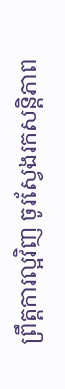ព្រឹត្តការល្អវិញ ចូរស្វែងរកសន្តិភាព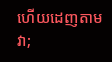ហើយដេញតាមវា;